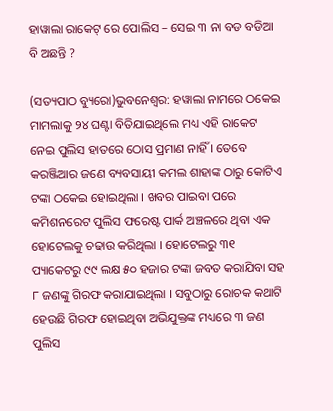ହାୱାଲା ରାକେଟ୍ ରେ ପୋଲିସ – ସେଇ ୩ ନା ବଡ ବଡିଆ ବି ଅଛନ୍ତି ?

(ସତ୍ୟପାଠ ବ୍ୟୁରୋ)ଭୁବନେଶ୍ୱର: ହୱାଲା ନାମରେ ଠକେଇ ମାମଲାକୁ ୨୪ ଘଣ୍ଟା ବିତିଯାଇଥିଲେ ମଧ୍ୟ ଏହି ରାକେଟ ନେଇ ପୁଲିସ ହାତରେ ଠୋସ ପ୍ରମାଣ ନାହିଁ । ତେବେ କରଞ୍ଜିଆର ଜଣେ ବ୍ୟବସାୟୀ କମଲ ଶାହାଙ୍କ ଠାରୁ କୋଟିଏ ଟଙ୍କା ଠକେଇ ହୋଇଥିଲା । ଖବର ପାଇବା ପରେ କମିଶନରେଟ ପୁଲିସ ଫରେଷ୍ଟ ପାର୍କ ଅଞ୍ଚଳରେ ଥିବା ଏକ ହୋଟେଲକୁ ଚଢାଉ କରିଥିଲା । ହୋଟେଲରୁ ୩୧ ପ୍ୟାକେଟରୁ ୯୯ ଲକ୍ଷ ୫୦ ହଜାର ଟଙ୍କା ଜବତ କରାଯିବା ସହ ୮ ଜଣଙ୍କୁ ଗିରଫ କରାଯାଇଥିଲା । ସବୁଠାରୁ ରୋଚକ କଥାଟି ହେଉଛି ଗିରଫ ହୋଇଥିବା ଅଭିଯୁକ୍ତଙ୍କ ମଧ୍ୟରେ ୩ ଜଣ ପୁଲିସ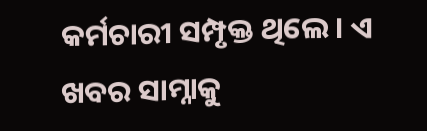କର୍ମଚାରୀ ସମ୍ପୃକ୍ତ ଥିଲେ । ଏ ଖବର ସାମ୍ନାକୁ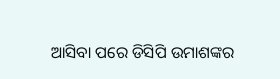ଆସିବା ପରେ ଡିସିପି ଉମାଶଙ୍କର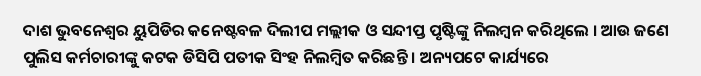ଦାଶ ଭୁବନେଶ୍ୱର ୟୁପିଡିର କନେଷ୍ଟବଳ ଦିଲୀପ ମଲ୍ଲୀକ ଓ ସନ୍ଦୀପ୍ତ ପୃଷ୍ଟିଙ୍କୁ ନିଲମ୍ବନ କରିଥିଲେ । ଆଉ ଜଣେ ପୁଲିସ କର୍ମଚାରୀଙ୍କୁ କଟକ ଡିସିପି ପତୀକ ସିଂହ ନିଲମ୍ବିତ କରିଛନ୍ତି । ଅନ୍ୟପଟେ କାର୍ଯ୍ୟରେ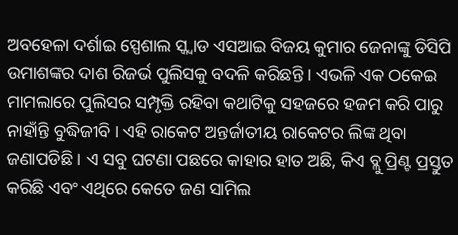ଅବହେଳା ଦର୍ଶାଇ ସ୍ପେଶାଲ ସ୍କ୍ୱାଡ ଏସଆଇ ବିଜୟ କୁମାର ଜେନାଙ୍କୁ ଡିସିପି ଉମାଶଙ୍କର ଦାଶ ରିଜର୍ଭ ପୁଲିସକୁ ବଦଳି କରିଛନ୍ତି । ଏଭଳି ଏକ ଠକେଇ ମାମଲାରେ ପୁଲିସର ସମ୍ପୃକ୍ତି ରହିବା କଥାଟିକୁ ସହଜରେ ହଜମ କରି ପାରୁ ନାହାଁନ୍ତି ବୁଦ୍ଧିଜୀବି । ଏହି ରାକେଟ ଅନ୍ତର୍ଜାତୀୟ ରାକେଟର ଲିଙ୍କ ଥିବା ଜଣାପଡିଛି । ଏ ସବୁ ଘଟଣା ପଛରେ କାହାର ହାତ ଅଛି, କିଏ ବ୍ଲୁ ପ୍ରିଣ୍ଟ ପ୍ରସ୍ତୁତ କରିଛି ଏବଂ ଏଥିରେ କେତେ ଜଣ ସାମିଲ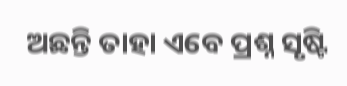ଅଛନ୍ତି ତାହା ଏବେ ପ୍ରଶ୍ନ ସୃଷ୍ଟି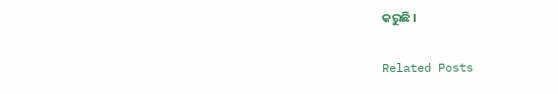କରୁଛି ।

Related Posts